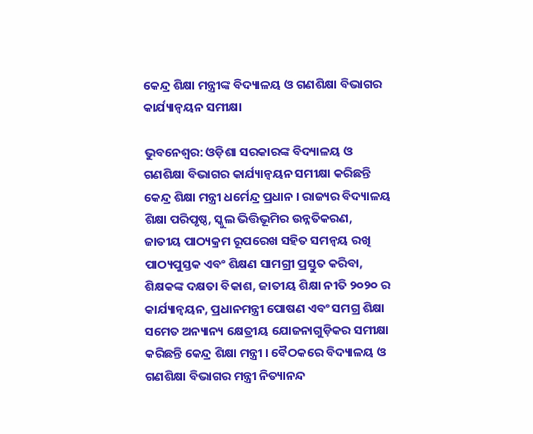କେନ୍ଦ୍ର ଶିକ୍ଷା ମନ୍ତ୍ରୀଙ୍କ ବିଦ୍ୟାଳୟ ଓ ଗଣଶିକ୍ଷା ବିଭାଗର କାର୍ଯ୍ୟାନ୍ୱୟନ ସମୀକ୍ଷା

ଭୁବନେଶ୍ଵର: ଓଡ଼ିଶା ସରକାରଙ୍କ ବିଦ୍ୟାଳୟ ଓ ଗଣଶିକ୍ଷା ବିଭାଗର କାର୍ଯ୍ୟାନ୍ୱୟନ ସମୀକ୍ଷା କରିଛନ୍ତି କେନ୍ଦ୍ର ଶିକ୍ଷା ମନ୍ତ୍ରୀ ଧର୍ମେନ୍ଦ୍ର ପ୍ରଧାନ । ରାଜ୍ୟର ବିଦ୍ୟାଳୟ ଶିକ୍ଷା ପରିପୃଷ୍ଠ, ସ୍କୁଲ ଭିତ୍ତିଭୂମିର ଉନ୍ନତିକରଣ, ଜାତୀୟ ପାଠ୍ୟକ୍ରମ ରୂପରେଖ ସହିତ ସମନ୍ୱୟ ରଖି ପାଠ୍ୟପୁସ୍ତକ ଏବଂ ଶିକ୍ଷଣ ସାମଗ୍ରୀ ପ୍ରସ୍ତୁତ କରିବା, ଶିକ୍ଷକଙ୍କ ଦକ୍ଷତା ବିକାଶ, ଜାତୀୟ ଶିକ୍ଷା ନୀତି ୨୦୨୦ ର କାର୍ଯ୍ୟାନ୍ୱୟନ, ପ୍ରଧାନମନ୍ତ୍ରୀ ପୋଷଣ ଏବଂ ସମଗ୍ର ଶିକ୍ଷା ସମେତ ଅନ୍ୟାନ୍ୟ କ୍ଷେତ୍ରୀୟ ଯୋଜନାଗୁଡ଼ିକର ସମୀକ୍ଷା କରିଛନ୍ତି କେନ୍ଦ୍ର ଶିକ୍ଷା ମନ୍ତ୍ରୀ । ବୈଠକରେ ବିଦ୍ୟାଳୟ ଓ ଗଣଶିକ୍ଷା ବିଭାଗର ମନ୍ତ୍ରୀ ନିତ୍ୟାନନ୍ଦ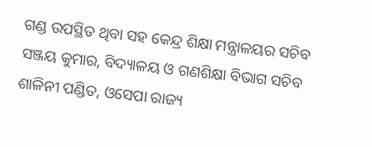ଗଣ୍ଡ ଉପସ୍ଥିତ ଥିବା ସହ କେନ୍ଦ୍ର ଶିକ୍ଷା ମନ୍ତ୍ରାଳୟର ସଚିବ ସଞ୍ଜୟ କୁମାର, ବିଦ୍ୟାଳୟ ଓ ଗଣଶିକ୍ଷା ବିଭାଗ ସଚିବ ଶାଳିନୀ ପଣ୍ଡିତ, ଓସେପା ରାଜ୍ୟ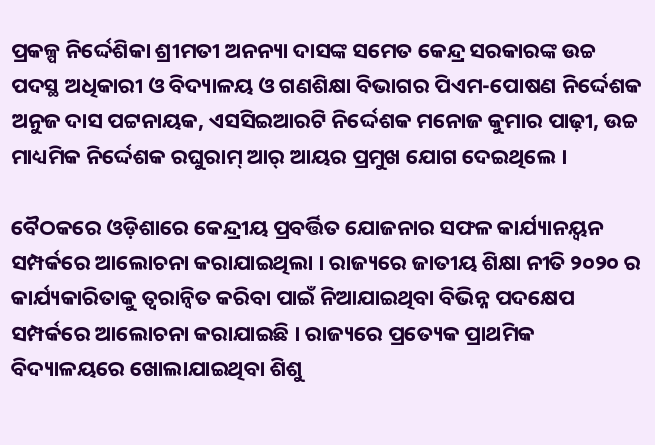ପ୍ରକଳ୍ପ ନିର୍ଦ୍ଦେଶିକା ଶ୍ରୀମତୀ ଅନନ୍ୟା ଦାସଙ୍କ ସମେତ କେନ୍ଦ୍ର ସରକାରଙ୍କ ଉଚ୍ଚ ପଦସ୍ଥ ଅଧିକାରୀ ଓ ବିଦ୍ୟାଳୟ ଓ ଗଣଶିକ୍ଷା ବିଭାଗର ପିଏମ-ପୋଷଣ ନିର୍ଦ୍ଦେଶକ ଅନୁଜ ଦାସ ପଟ୍ଟନାୟକ, ଏସସିଇଆରଟି ନିର୍ଦ୍ଦେଶକ ମନୋଜ କୁମାର ପାଢ଼ୀ, ଉଚ୍ଚ ମାଧ୍ୟମିକ ନିର୍ଦ୍ଦେଶକ ରଘୁରାମ୍ ଆର୍ ଆୟର ପ୍ରମୁଖ ଯୋଗ ଦେଇଥିଲେ ।

ବୈଠକରେ ଓଡ଼ିଶାରେ କେନ୍ଦ୍ରୀୟ ପ୍ରବର୍ତ୍ତିତ ଯୋଜନାର ସଫଳ କାର୍ଯ୍ୟାନୟ୍ବନ ସମ୍ପର୍କରେ ଆଲୋଚନା କରାଯାଇଥିଲା । ରାଜ୍ୟରେ ଜାତୀୟ ଶିକ୍ଷା ନୀତି ୨୦୨୦ ର କାର୍ଯ୍ୟକାରିତାକୁ ତ୍ବରାନ୍ବିତ କରିବା ପାଇଁ ନିଆଯାଇଥିବା ବିଭିନ୍ନ ପଦକ୍ଷେପ ସମ୍ପର୍କରେ ଆଲୋଚନା କରାଯାଇଛି । ରାଜ୍ୟରେ ପ୍ରତ୍ୟେକ ପ୍ରାଥମିକ ବିଦ୍ୟାଳୟରେ ଖୋଲାଯାଇଥିବା ଶିଶୁ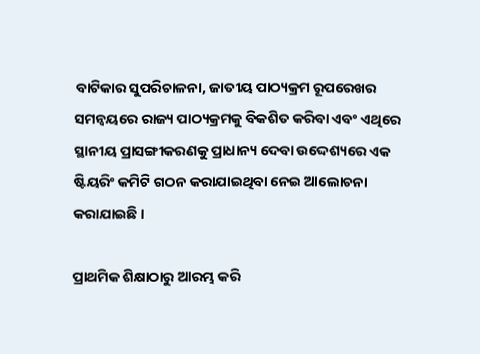ବାଟିକାର ସୁପରିଚାଳନା, ଜାତୀୟ ପାଠ୍ୟକ୍ରମ ରୂପରେଖର ସମନ୍ବୟରେ ରାଜ୍ୟ ପାଠ୍ୟକ୍ରମକୁ ବିକଶିତ କରିବା ଏବଂ ଏଥିରେ ସ୍ଥାନୀୟ ପ୍ରାସଙ୍ଗୀକରଣକୁ ପ୍ରାଧାନ୍ୟ ଦେବା ଉଦ୍ଦେଶ୍ୟରେ ଏକ ଷ୍ଟିୟରିଂ କମିଟି ଗଠନ କରାଯାଇଥିବା ନେଇ ଆଲୋଚନା କରାଯାଇଛି ।

ପ୍ରାଥମିକ ଶିକ୍ଷାଠାରୁ ଆରମ୍ଭ କରି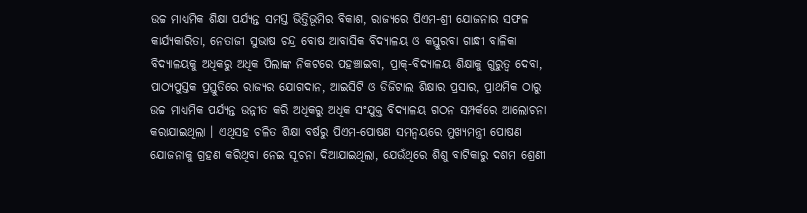ଉଚ୍ଚ ମାଧ୍ୟମିକ ଶିକ୍ଷା ପର୍ଯ୍ୟନ୍ତ ସମସ୍ତ ଭିତ୍ତିଭୂମିର ବିକାଶ, ରାଜ୍ୟରେ ପିଏମ-ଶ୍ରୀ ଯୋଜନାର ସଫଳ କାର୍ଯ୍ୟକାରିତା, ନେତାଜୀ ସୁଭାଷ ଚନ୍ଦ୍ର ବୋଷ ଆବାସିକ ବିଦ୍ୟାଳୟ ଓ କସ୍ତୁରବା ଗାନ୍ଧୀ ବାଳିକା ବିଦ୍ୟାଳୟକୁ ଅଧିକରୁ ଅଧିକ ପିଲାଙ୍କ ନିକଟରେ ପହଞ୍ଚାଇବା, ପ୍ରାକ୍-ବିଦ୍ୟାଳୟ ଶିକ୍ଷାକୁ ଗୁରୁତ୍ବ ଦେବା, ପାଠ୍ୟପୁସ୍ତକ ପ୍ରସ୍ତୁତିରେ ରାଜ୍ୟର ଯୋଗଦାନ, ଆଇସିଟି ଓ ଡିଜିଟାଲ ଶିକ୍ଷାର ପ୍ରସାର, ପ୍ରାଥମିକ ଠାରୁ ଉଚ୍ଚ ମାଧ୍ୟମିକ ପର୍ଯ୍ୟନ୍ତ ଉନ୍ନୀତ କରି ଅଧିକରୁ ଅଧିକ ସଂଯୁକ୍ତ ବିଦ୍ୟାଳୟ ଗଠନ ସମ୍ପର୍କରେ ଆଲୋଚନା କରାଯାଇଥିଲା । ଏଥିସହ ଚଳିତ ଶିକ୍ଷା ବର୍ଷରୁ ପିଏମ-ପୋଷଣ ସମନ୍ବୟରେ ମୁଖ୍ୟମନ୍ତ୍ରୀ ପୋଷଣ ଯୋଜନାକୁ ଗ୍ରହଣ କରିଥିବା ନେଇ ସୂଚନା ଦିଆଯାଇଥିଲା, ଯେଉଁଥିରେ ଶିଶୁ ବାଟିକାରୁ ଦଶମ ଶ୍ରେଣୀ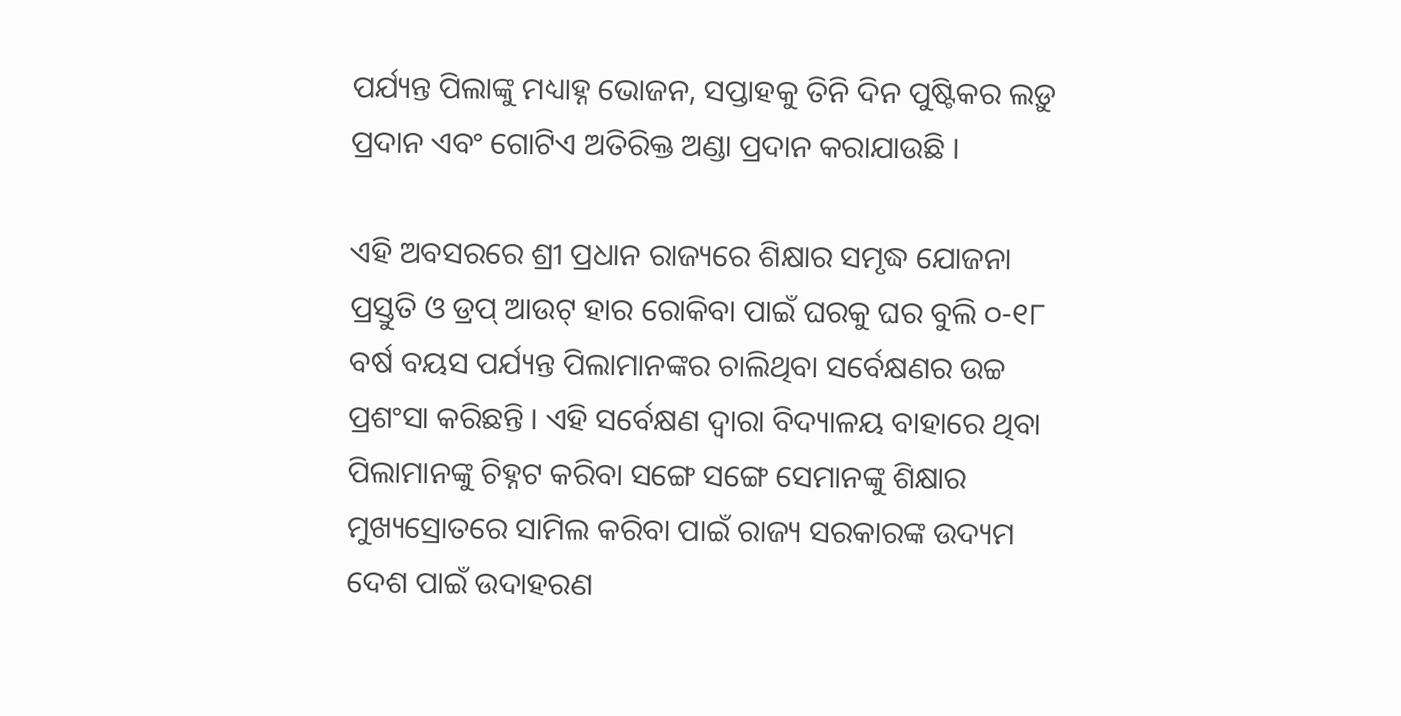ପର୍ଯ୍ୟନ୍ତ ପିଲାଙ୍କୁ ମଧ୍ୟାହ୍ନ ଭୋଜନ, ସପ୍ତାହକୁ ତିନି ଦିନ ପୁଷ୍ଟିକର ଲଡ଼ୁ ପ୍ରଦାନ ଏବଂ ଗୋଟିଏ ଅତିରିକ୍ତ ଅଣ୍ଡା ପ୍ରଦାନ କରାଯାଉଛି ।

ଏହି ଅବସରରେ ଶ୍ରୀ ପ୍ରଧାନ ରାଜ୍ୟରେ ଶିକ୍ଷାର ସମୃଦ୍ଧ ଯୋଜନା ପ୍ରସ୍ତୁତି ଓ ଡ୍ରପ୍ ଆଉଟ୍ ହାର ରୋକିବା ପାଇଁ ଘରକୁ ଘର ବୁଲି ୦-୧୮ ବର୍ଷ ବୟସ ପର୍ଯ୍ୟନ୍ତ ପିଲାମାନଙ୍କର ଚାଲିଥିବା ସର୍ବେକ୍ଷଣର ଉଚ୍ଚ ପ୍ରଶଂସା କରିଛନ୍ତି । ଏହି ସର୍ବେକ୍ଷଣ ଦ୍ବାରା ବିଦ୍ୟାଳୟ ବାହାରେ ଥିବା ପିଲାମାନଙ୍କୁ ଚିହ୍ନଟ କରିବା ସଙ୍ଗେ ସଙ୍ଗେ ସେମାନଙ୍କୁ ଶିକ୍ଷାର ମୁଖ୍ୟସ୍ରୋତରେ ସାମିଲ କରିବା ପାଇଁ ରାଜ୍ୟ ସରକାରଙ୍କ ଉଦ୍ୟମ ଦେଶ ପାଇଁ ଉଦାହରଣ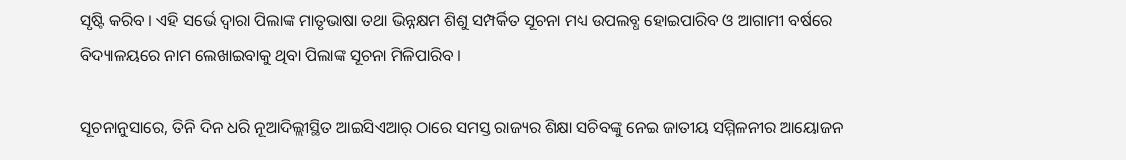ସୃଷ୍ଟି କରିବ । ଏହି ସର୍ଭେ ଦ୍ବାରା ପିଲାଙ୍କ ମାତୃଭାଷା ତଥା ଭିନ୍ନକ୍ଷମ ଶିଶୁ ସମ୍ପର୍କିତ ସୂଚନା ମଧ୍ୟ ଉପଲବ୍ଧ ହୋଇପାରିବ ଓ ଆଗାମୀ ବର୍ଷରେ ବିଦ୍ୟାଳୟରେ ନାମ ଲେଖାଇବାକୁ ଥିବା ପିଲାଙ୍କ ସୂଚନା ମିଳିପାରିବ ।

ସୂଚନାନୁସାରେ, ତିନି ଦିନ ଧରି ନୂଆଦିଲ୍ଲୀସ୍ଥିତ ଆଇସିଏଆର୍ ଠାରେ ସମସ୍ତ ରାଜ୍ୟର ଶିକ୍ଷା ସଚିବଙ୍କୁ ନେଇ ଜାତୀୟ ସମ୍ମିଳନୀର ଆୟୋଜନ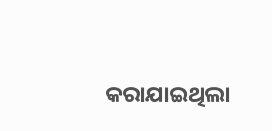କରାଯାଇଥିଲା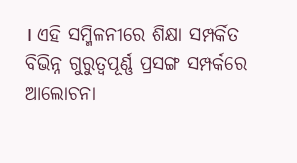। ଏହି ସମ୍ମିଳନୀରେ ଶିକ୍ଷା ସମ୍ପର୍କିତ ବିଭିନ୍ନ ଗୁରୁତ୍ବପୂର୍ଣ୍ଣ ପ୍ରସଙ୍ଗ ସମ୍ପର୍କରେ ଆଲୋଚନା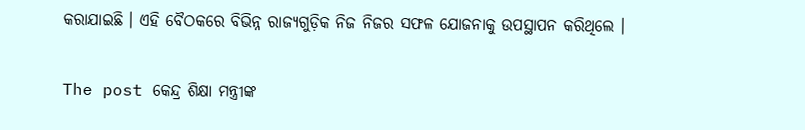କରାଯାଇଛି । ଏହି ବୈଠକରେ ବିଭିନ୍ନ ରାଜ୍ୟଗୁଡ଼ିକ ନିଜ ନିଜର ସଫଳ ଯୋଜନାକୁ ଉପସ୍ଥାପନ କରିଥିଲେ ।

The post କେନ୍ଦ୍ର ଶିକ୍ଷା ମନ୍ତ୍ରୀଙ୍କ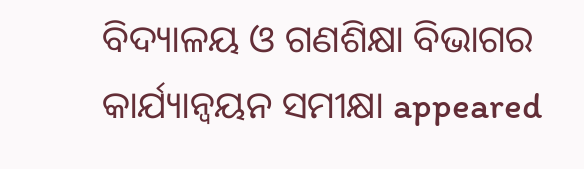ବିଦ୍ୟାଳୟ ଓ ଗଣଶିକ୍ଷା ବିଭାଗର କାର୍ଯ୍ୟାନ୍ୱୟନ ସମୀକ୍ଷା appeared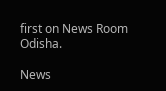first on News Room Odisha.

News